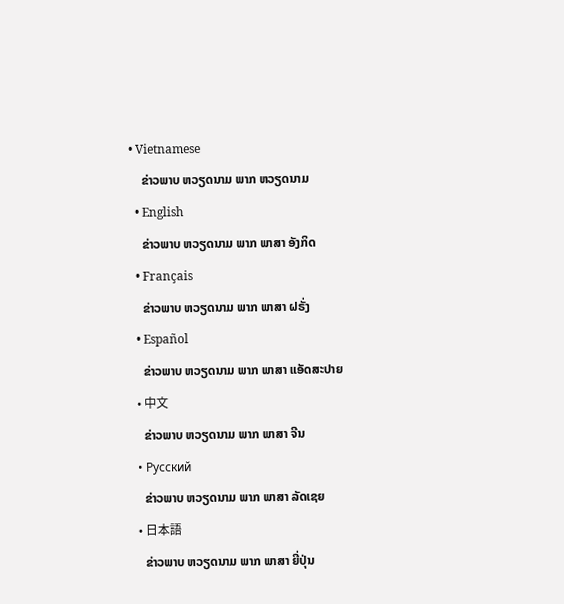• Vietnamese
    ຂ່າວພາບ ຫວຽດນາມ ພາກ ຫວຽດນາມ
  • English
    ຂ່າວພາບ ຫວຽດນາມ ພາກ ພາສາ ອັງກິດ
  • Français
    ຂ່າວພາບ ຫວຽດນາມ ພາກ ພາສາ ຝຣັ່ງ
  • Español
    ຂ່າວພາບ ຫວຽດນາມ ພາກ ພາສາ ແອັດສະປາຍ
  • 中文
    ຂ່າວພາບ ຫວຽດນາມ ພາກ ພາສາ ຈີນ
  • Русский
    ຂ່າວພາບ ຫວຽດນາມ ພາກ ພາສາ ລັດເຊຍ
  • 日本語
    ຂ່າວພາບ ຫວຽດນາມ ພາກ ພາສາ ຍີ່ປຸ່ນ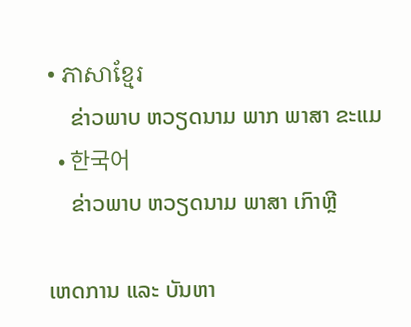• ភាសាខ្មែរ
    ຂ່າວພາບ ຫວຽດນາມ ພາກ ພາສາ ຂະແມ
  • 한국어
    ຂ່າວພາບ ຫວຽດນາມ ພາສາ ເກົາຫຼີ

ເຫດການ ແລະ ບັນຫາ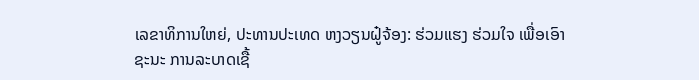ເລຂາທິການໃຫຍ່, ປະທານປະເທດ ຫງວຽນຝູ໋ຈ້ອງ: ຮ່ວມແຮງ ຮ່ວມໃຈ ເພື່ອເອົາຊະນະ ການລະບາດເຊື້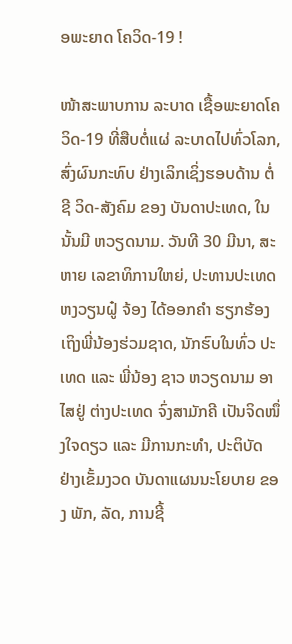ອພະຍາດ ໂຄວິດ-19 !

ໜ້າສະພາບການ ລະບາດ ເຊື້ອພະຍາດໂຄວິດ-19 ທີ່ສືບຕໍ່ແຜ່ ລະບາດໄປທົ່ວໂລກ, ສົ່ງຜົນກະທົບ ຢ່າງເລິກເຊິ່ງຮອບດ້ານ ຕໍ່ຊີ ວິດ-ສັງຄົມ ຂອງ ບັນດາປະເທດ, ໃນນັ້ນມີ ຫວຽດນາມ. ວັນທີ 30 ມີນາ, ສະຫາຍ ເລຂາທິການໃຫຍ່, ປະທານປະເທດ ຫງວຽນຝູ໋ ຈ້ອງ ໄດ້ອອກຄໍາ ຮຽກຮ້ອງ ເຖິງພີ່ນ້ອງຮ່ວມຊາດ, ນັກຮົບໃນທົ່ວ ປະເທດ ແລະ ພີ່ນ້ອງ ຊາວ ຫວຽດນາມ ອາໄສຢູ່ ຕ່າງປະເທດ ຈົ່ງສາມັກຄີ ເປັນຈິດໜຶ່ງໃຈດຽວ ແລະ ມີການກະທໍາ, ປະຕິບັດ ຢ່າງເຂັ້ມງວດ ບັນດາແຜນນະໂຍບາຍ ຂອງ ພັກ, ລັດ, ການຊີ້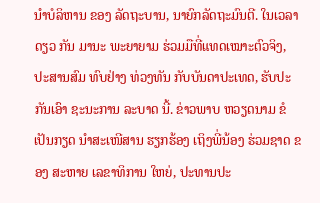ນໍາບໍລິຫານ ຂອງ ລັດຖະບານ, ນາຍົກລັດຖະມົນຕີ. ໃນເວລາດຽວ ກັນ ມານະ ພະຍາຍາມ ຮ່ວມມືທີ່ແທດເໝາະຕົວຈິງ, ປະສານສົມ ທົບຢ່າງ ທ່ວງທັນ ກັບບັນດາປະເທດ, ຮັບປະກັນເອົາ ຊະນະການ ລະບາດ ນີ້. ຂ່າວພາບ ຫວຽດນາມ ຂໍເປັນກຽດ ນຳສະເໜີສານ ຮຽກຮ້ອງ ເຖິງພີ່ນ້ອງ ຮ່ວມຊາດ ຂອງ ສະຫາຍ ເລຂາທິການ ໃຫຍ່, ປະທານປະ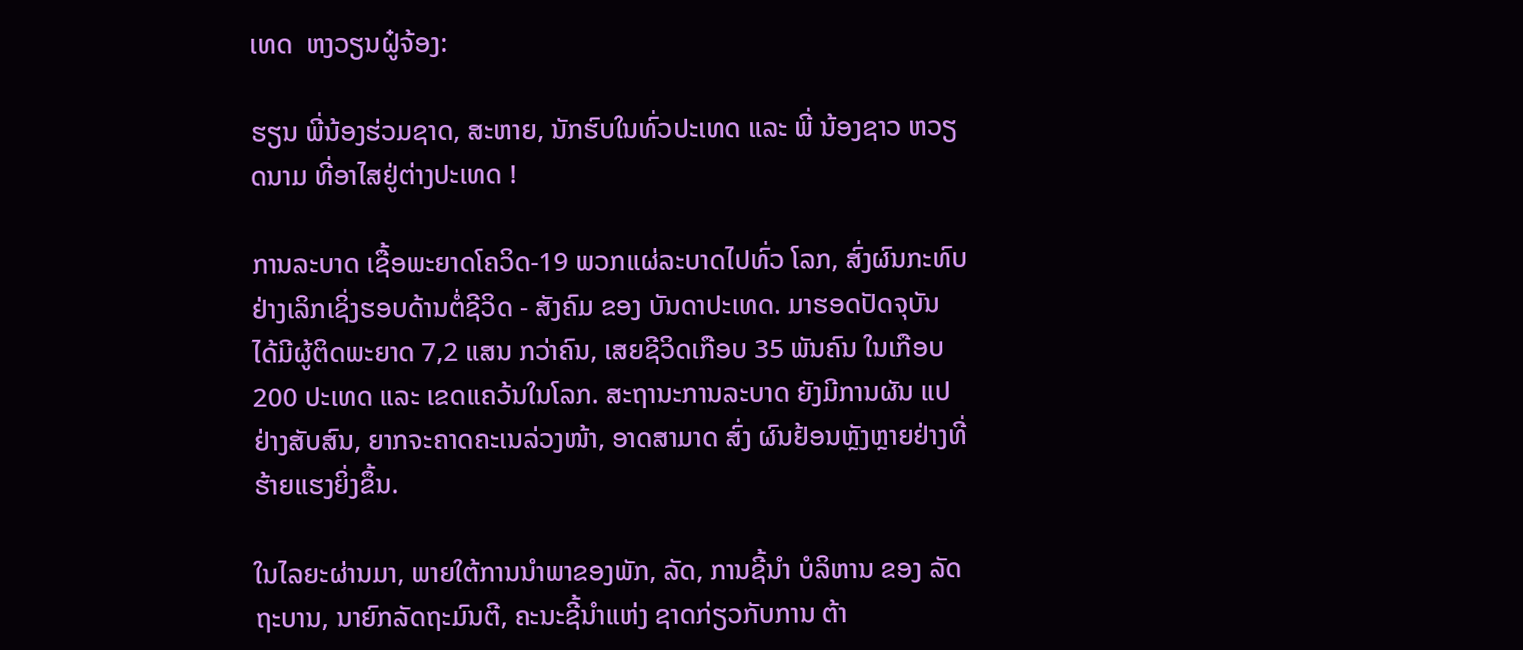ເທດ  ຫງວຽນຝູ໋ຈ້ອງ:

ຮຽນ ພີ່ນ້ອງຮ່ວມຊາດ, ສະຫາຍ, ນັກຮົບໃນທົ່ວປະເທດ ແລະ ພີ່ ນ້ອງຊາວ ຫວຽດນາມ ທີ່ອາໄສຢູ່ຕ່າງປະເທດ !

ການລະບາດ ເຊື້ອພະຍາດໂຄວິດ-19 ພວກແຜ່ລະບາດໄປທົ່ວ ໂລກ, ສົ່ງຜົນກະທົບຢ່າງເລິກເຊິ່ງຮອບດ້ານຕໍ່ຊີວິດ - ສັງຄົມ ຂອງ ບັນດາປະເທດ. ມາຮອດປັດຈຸບັນ ໄດ້ມີຜູ້ຕິດພະຍາດ 7,2 ແສນ ກວ່າຄົນ, ເສຍຊີວິດເກືອບ 35 ພັນຄົນ ໃນເກືອບ 200 ປະເທດ ແລະ ເຂດແຄວ້ນໃນໂລກ. ສະຖານະການລະບາດ ຍັງມີການຜັນ ແປ ຢ່າງສັບສົນ, ຍາກຈະຄາດຄະເນລ່ວງໜ້າ, ອາດສາມາດ ສົ່ງ ຜົນຢ້ອນຫຼັງຫຼາຍຢ່າງທີ່ຮ້າຍແຮງຍິ່ງຂຶ້ນ.

ໃນໄລຍະຜ່ານມາ, ພາຍໃຕ້ການນຳພາຂອງພັກ, ລັດ, ການຊີ້ນໍາ ບໍລິຫານ ຂອງ ລັດຖະບານ, ນາຍົກລັດຖະມົນຕີ, ຄະນະຊີ້ນຳແຫ່ງ ຊາດກ່ຽວກັບການ ຕ້າ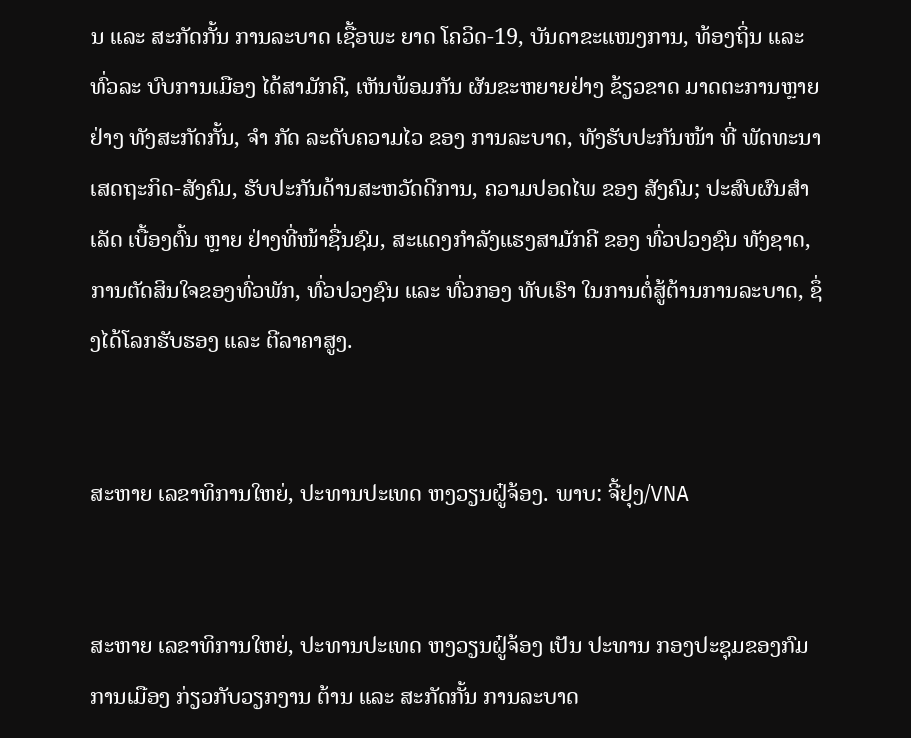ນ ແລະ ສະກັດກັ້ນ ການລະບາດ ເຊື້ອພະ ຍາດ ໂຄວິດ-19, ບັນດາຂະແໜງການ, ທ້ອງຖິ່ນ ແລະ ທົ່ວລະ ບົບການເມືອງ ໄດ້ສາມັກຄີ, ເຫັນພ້ອມກັນ ຜັນຂະຫຍາຍຢ່າງ ຂ້ຽວຂາດ ມາດຕະການຫຼາຍຢ່າງ ທັງສະກັດກັ້ນ, ຈຳ ກັດ ລະດັບຄວາມໄວ ຂອງ ການລະບາດ, ທັງຮັບປະກັນໜ້າ ທີ່ ພັດທະນາເສດຖະກິດ-ສັງຄົມ, ຮັບປະກັນດ້ານສະຫວັດດີການ, ຄວາມປອດໄພ ຂອງ ສັງຄົມ; ປະສົບຜົນສຳເລັດ ເບື້ອງຕົ້ນ ຫຼາຍ ຢ່າງທີ່ໜ້າຊື່ນຊົມ, ສະແດງກຳລັງແຮງສາມັກຄີ ຂອງ ທົ່ວປວງຊົນ ທັງຊາດ, ການຕັດສິນໃຈຂອງທົ່ວພັກ, ທົ່ວປວງຊົນ ແລະ ທົ່ວກອງ ທັບເຮົາ ໃນການຕໍ່ສູ້ຕ້ານການລະບາດ, ຊຶ່ງໄດ້ໂລກຮັບຮອງ ແລະ ຕີລາຄາສູງ.


ສະຫາຍ ເລຂາທິການໃຫຍ່, ປະທານປະເທດ ຫງວຽນຝູ໋ຈ້ອງ. ພາບ: ຈີ້ຢຸງ/VNA


ສະຫາຍ ເລຂາທິການໃຫຍ່, ປະທານປະເທດ ຫງວຽນຝູ໋ຈ້ອງ ເປັນ ປະທານ ກອງປະຊຸມຂອງກົມການເມືອງ ກ່ຽວກັບວຽກງານ ຕ້ານ ແລະ ສະກັດກັ້ນ ການລະບາດ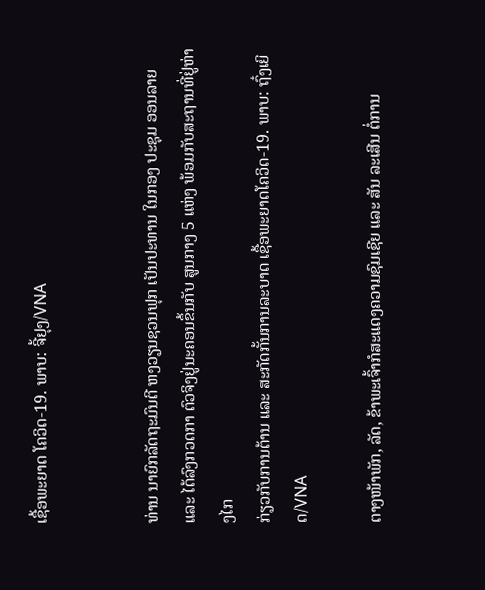ເຊື້ອພະຍາດ ໂຄວິດ-19. ພາບ: ຈີ້ຢຸງ/VNA


ທ່ານ ນາຍົກລັດຖະມົນຕີ ຫງວຽນຊວນຟຸກ ເປັນປະທານ ໃນກອງ ປະຊຸມ ອອນລາຍ ແລະ ໄດ້ລົງກວດກາ ຕົວຈິງຢູ່ນະຄອນຂຶ້ນກັບ ສູນກາງ 5 ແຫ່ງ ພ້ອມກັບສະຖານທີ່ຢູ່ຫ່າງໄກ
ກ່ຽວກັບການຕ້ານ ແລະ ສະກັດກັ້ນການລະບາດ ເຊື້ອພະຍາດໂຄວິດ-19. ພາບ: ຖົ໋ງເຍິດ/VNA

ຕາງໜ້າພັກ, ລັດ, ຂ້າພະເຈົ້າກໍສະແດງຄວາມຊົມເຊີຍ ແລະ ສັນ ລະເສີນ ຕໍ່ການ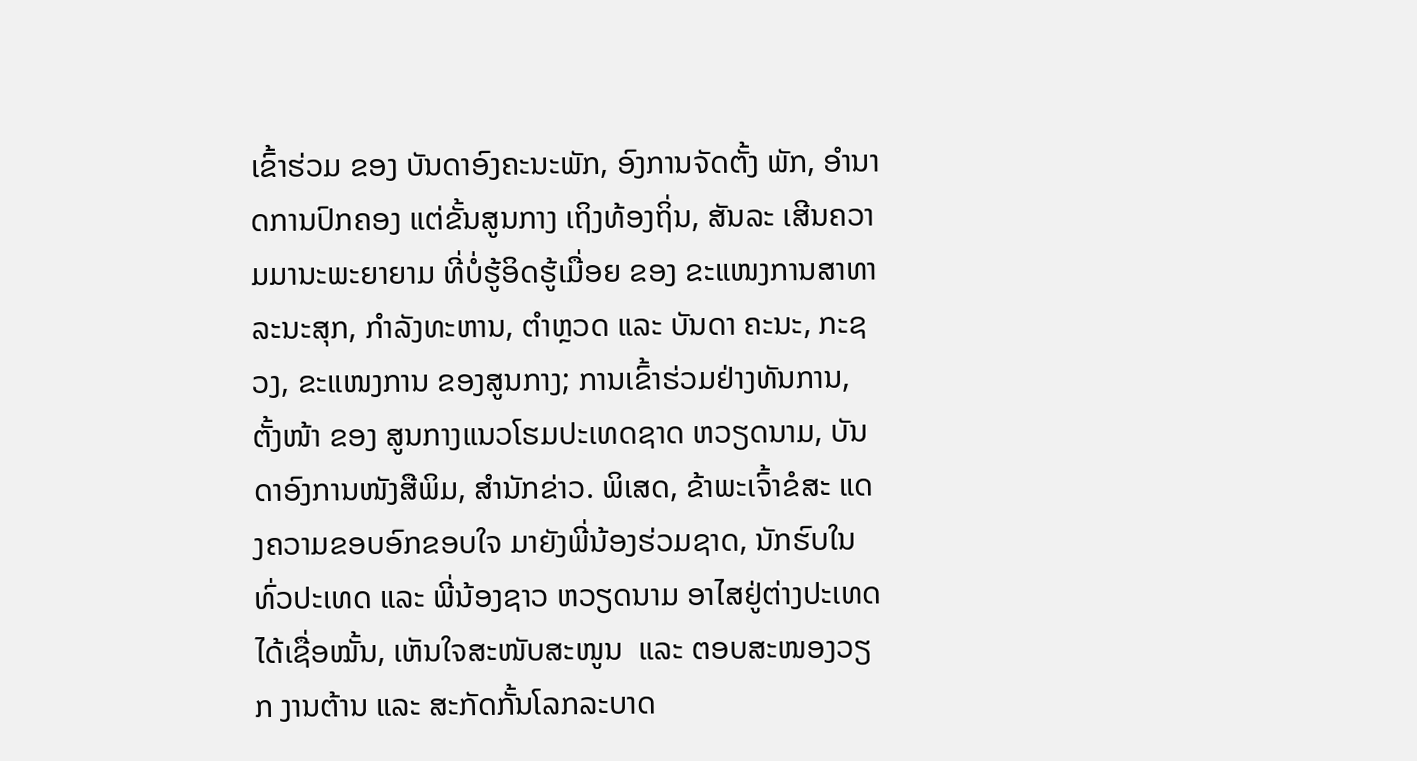ເຂົ້າຮ່ວມ ຂອງ ບັນດາອົງຄະນະພັກ, ອົງການຈັດຕັ້ງ ພັກ, ອຳນາດການປົກຄອງ ແຕ່ຂັ້ນສູນກາງ ເຖິງທ້ອງຖິ່ນ, ສັນລະ ເສີນຄວາມມານະພະຍາຍາມ ທີ່ບໍ່ຮູ້ອິດຮູ້ເມື່ອຍ ຂອງ ຂະແໜງການສາທາລະນະສຸກ, ກຳລັງທະຫານ, ຕຳຫຼວດ ແລະ ບັນດາ ຄະນະ, ກະຊວງ, ຂະແໜງການ ຂອງສູນກາງ; ການເຂົ້າຮ່ວມຢ່າງທັນການ, ຕັ້ງໜ້າ ຂອງ ສູນກາງແນວໂຮມປະເທດຊາດ ຫວຽດນາມ, ບັນດາອົງການໜັງສືພິມ, ສຳນັກຂ່າວ. ພິເສດ, ຂ້າພະເຈົ້າຂໍສະ ແດງຄວາມຂອບອົກຂອບໃຈ ມາຍັງພີ່ນ້ອງຮ່ວມຊາດ, ນັກຮົບໃນ ທົ່ວປະເທດ ແລະ ພີ່ນ້ອງຊາວ ຫວຽດນາມ ອາໄສຢູ່ຕ່າງປະເທດ ໄດ້ເຊື່ອໝັ້ນ, ເຫັນໃຈສະໜັບສະໜູນ  ແລະ ຕອບສະໜອງວຽກ ງານຕ້ານ ແລະ ສະກັດກັ້ນໂລກລະບາດ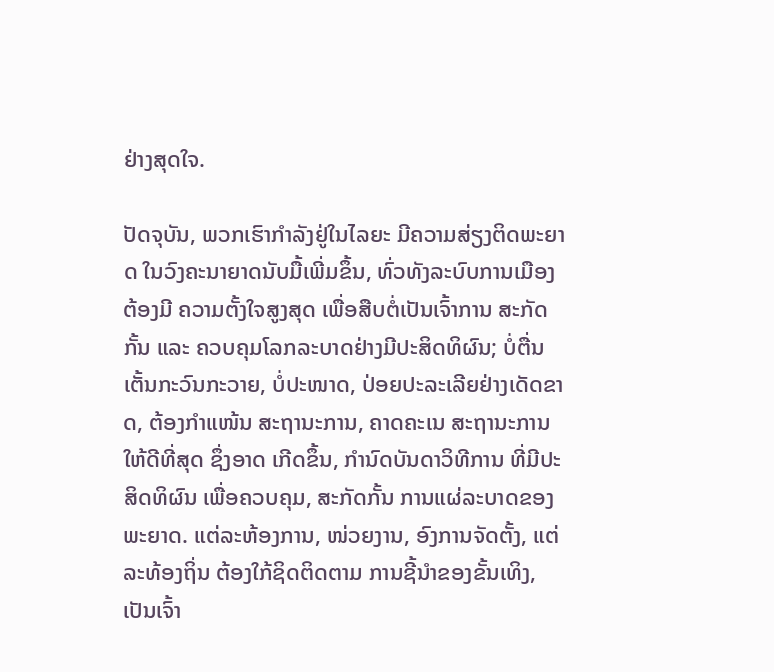ຢ່າງສຸດໃຈ.

ປັດຈຸບັນ, ພວກເຮົາກຳລັງຢູ່ໃນໄລຍະ ມີຄວາມສ່ຽງຕິດພະຍາດ ໃນວົງຄະນາຍາດນັບມື້ເພີ່ມຂຶ້ນ, ທົ່ວທັງລະບົບການເມືອງຕ້ອງມີ ຄວາມຕັ້ງໃຈສູງສຸດ ເພື່ອສືບຕໍ່ເປັນເຈົ້າການ ສະກັດກັ້ນ ແລະ ຄວບຄຸມໂລກລະບາດຢ່າງມີປະສິດທິຜົນ; ບໍ່ຕື່ນເຕັ້ນກະວົນກະວາຍ, ບໍ່ປະໜາດ, ປ່ອຍປະລະເລີຍຢ່າງເດັດຂາດ, ຕ້ອງກຳແໜ້ນ ສະຖານະການ, ຄາດຄະເນ ສະຖານະການ ໃຫ້ດີທີ່ສຸດ ຊຶ່ງອາດ ເກີດຂຶ້ນ, ກໍານົດບັນດາວິທີການ ທີ່ມີປະສິດທິຜົນ ເພື່ອຄວບຄຸມ, ສະກັດກັ້ນ ການແຜ່ລະບາດຂອງພະຍາດ. ແຕ່ລະຫ້ອງການ, ໜ່ວຍງານ, ອົງການຈັດຕັ້ງ, ແຕ່ລະທ້ອງຖິ່ນ ຕ້ອງໃກ້ຊິດຕິດຕາມ ການຊີ້ນຳຂອງຂັ້ນເທິງ, ເປັນເຈົ້າ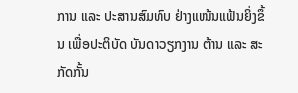ການ ແລະ ປະສານສົມທົບ ຢ່າງແໜ້ນແຟ້ນຍິ່ງຂຶ້ນ ເພື່ອປະຕິບັດ ບັນດາວຽກງານ ຕ້ານ ແລະ ສະກັດກັ້ນ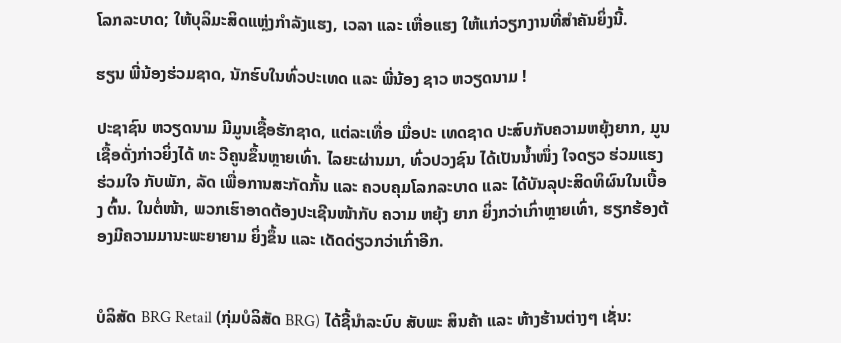ໂລກລະບາດ; ໃຫ້ບຸລິມະສິດແຫຼ່ງກຳລັງແຮງ, ເວລາ ແລະ ເຫື່ອແຮງ ໃຫ້ແກ່ວຽກງານທີ່ສຳຄັນຍິ່ງນີ້.

ຮຽນ ພີ່ນ້ອງຮ່ວມຊາດ, ນັກຮົບໃນທົ່ວປະເທດ ແລະ ພີ່ນ້ອງ ຊາວ ຫວຽດນາມ !

ປະຊາຊົນ ຫວຽດນາມ ມີມູນເຊື້ອຮັກຊາດ, ແຕ່ລະເທື່ອ ເມື່ອປະ ເທດຊາດ ປະສົບກັບຄວາມຫຍຸ້ງຍາກ, ມູນເຊື້ອດັ່ງກ່າວຍິ່ງໄດ້ ທະ ວີຄູນຂຶ້ນຫຼາຍເທົ່າ. ໄລຍະຜ່ານມາ, ທົ່ວປວງຊົນ ໄດ້ເປັນນໍ້າໜຶ່ງ ໃຈດຽວ ຮ່ວມແຮງຮ່ວມໃຈ ກັບພັກ, ລັດ ເພື່ອການສະກັດກັ້ນ ແລະ ຄວບຄຸມໂລກລະບາດ ແລະ ໄດ້ບັນລຸປະສິດທິຜົນໃນເບື້ອງ ຕົ້ນ. ໃນຕໍ່ໜ້າ, ພວກເຮົາອາດຕ້ອງປະເຊີນໜ້າກັບ ຄວາມ ຫຍຸ້ງ ຍາກ ຍິ່ງກວ່າເກົ່າຫຼາຍເທົ່າ, ຮຽກຮ້ອງຕ້ອງມີຄວາມມານະພະຍາຍາມ ຍິ່ງຂຶ້ນ ແລະ ເດັດດ່ຽວກວ່າເກົ່າອີກ.


ບໍລິສັດ BRG Retail (ກຸ່ມບໍລິສັດ BRG) ໄດ້ຊີ້ນຳລະບົບ ສັບພະ ສິນຄ້າ ແລະ ຫ້າງຮ້ານຕ່າງໆ ເຊັ່ນ: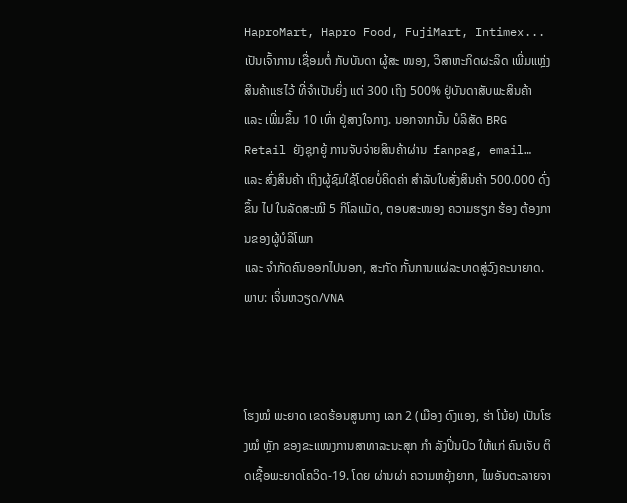HaproMart, Hapro Food, FujiMart, Intimex... ເປັນເຈົ້າການ ເຊື່ອມຕໍ່ ກັບບັນດາ ຜູ້ສະ ໜອງ, ວິສາຫະກິດຜະລິດ ເພີ່ມແຫຼ່ງສິນຄ້າແຮໄວ້ ທີ່ຈຳເປັນຍິ່ງ ແຕ່ 300 ເຖິງ 500% ຢູ່ບັນດາສັບພະສິນຄ້າ  ແລະ ເພີ່ມຂຶ້ນ 10 ເທົ່າ ຢູ່ສາງໃຈກາງ. ນອກຈາກນັ້ນ ບໍລິສັດ BRG Retail ຍັງຊຸກຍູ້ ການຈັບຈ່າຍສິນຄ້າຜ່ານ  fanpag, email… ແລະ ສົ່ງສິນຄ້າ ເຖິງຜູ້ຊົມໃຊ້ໂດຍບໍ່ຄິດຄ່າ ສຳລັບໃບສັ່ງສິນຄ້າ 500.000 ດົ່ງຂຶ້ນ ໄປ ໃນລັດສະໝີ 5 ກິໂລແມັດ, ຕອບສະໜອງ ຄວາມຮຽກ ຮ້ອງ ຕ້ອງການຂອງຜູ້ບໍລິໂພກ
ແລະ ຈຳກັດຄົນອອກໄປນອກ, ສະກັດ ກັ້ນການແຜ່ລະບາດສູ່ວົງຄະນາຍາດ.  ພາບ: ເຈິ່ນຫວຽດ/VNA



ໂຮງໝໍ ພະຍາດ ເຂດຮ້ອນສູນກາງ ເລກ 2 (ເມືອງ ດົງແອງ, ຮ່າ ໂນ້ຍ) ເປັນໂຮງໝໍ ຫຼັກ ຂອງຂະແໜງການສາທາລະນະສຸກ ກຳ ລັງປິ່ນປົວ ໃຫ້ແກ່ ຄົນເຈັບ ຕິດເຊື້ອພະຍາດໂຄວິດ-19. ໂດຍ ຜ່ານຜ່າ ຄວາມຫຍຸ້ງຍາກ, ໄພອັນຕະລາຍຈາ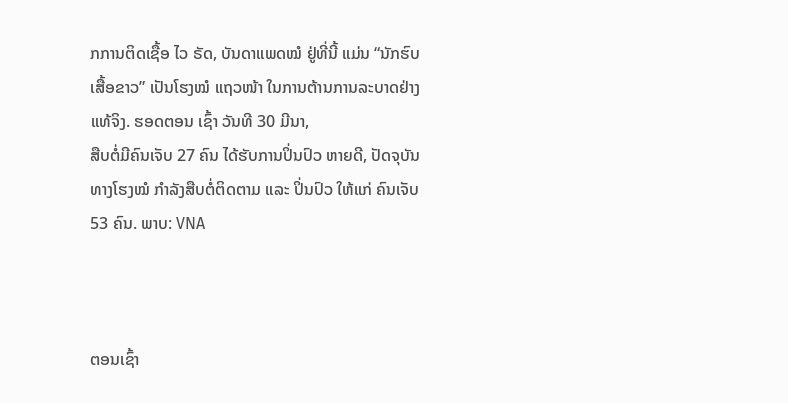ກການຕິດເຊື້ອ ໄວ ຣັດ, ບັນດາແພດໝໍ ຢູ່ທີ່ນີ້ ແມ່ນ “ນັກຮົບເສື້ອຂາວ” ເປັນໂຮງໝໍ ແຖວໜ້າ ໃນການຕ້ານການລະບາດຢ່າງແທ້ຈິງ. ຮອດຕອນ ເຊົ້າ ວັນທີ 30 ມີນາ,
ສືບຕໍ່ມີຄົນເຈັບ 27 ຄົນ ໄດ້ຮັບການປິ່ນປົວ ຫາຍດີ, ປັດຈຸບັນທາງໂຮງໝໍ ກຳລັງສືບຕໍ່ຕິດຕາມ ແລະ ປິ່ນປົວ ໃຫ້ແກ່ ຄົນເຈັບ 53 ຄົນ. ພາບ: VNA



ຕອນເຊົ້າ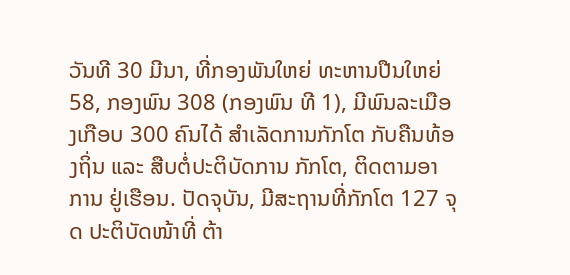ວັນທີ 30 ມີນາ, ທີ່ກອງພັນໃຫຍ່ ທະຫານປືນໃຫຍ່ 58, ກອງພົນ 308 (ກອງພົນ ທີ 1), ມີພົນລະເມືອງເກືອບ 300 ຄົນໄດ້ ສຳເລັດການກັກໂຕ ກັບຄືນທ້ອງຖິ່ນ ແລະ ສືບຕໍ່ປະຕິບັດການ ກັກໂຕ, ຕິດຕາມອາການ ຢູ່ເຮືອນ. ປັດຈຸບັນ, ມີສະຖານທີ່ກັກໂຕ 127 ຈຸດ ປະຕິບັດໜ້າທີ່ ຕ້າ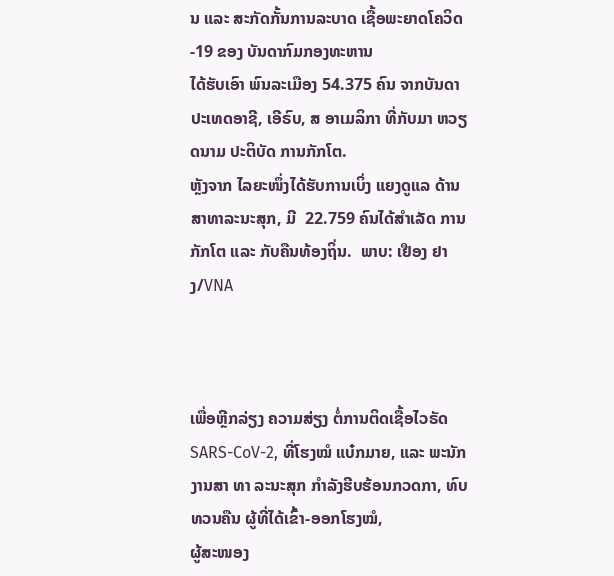ນ ແລະ ສະກັດກັ້ນການລະບາດ ເຊື້ອພະຍາດໂຄວິດ-19 ຂອງ ບັນດາກົມກອງທະຫານ
ໄດ້ຮັບເອົາ ພົນລະເມືອງ 54.375 ຄົນ ຈາກບັນດາ ປະເທດອາຊີ, ເອີຣົບ, ສ ອາເມລິກາ ທີ່ກັບມາ ຫວຽດນາມ ປະຕິບັດ ການກັກໂຕ.
ຫຼັງຈາກ ໄລຍະໜຶ່ງໄດ້ຮັບການເບິ່ງ ແຍງດູແລ ດ້ານສາທາລະນະສຸກ, ມີ  22.759 ຄົນໄດ້ສຳເລັດ ການກັກໂຕ ແລະ ກັບຄືນທ້ອງຖິ່ນ.  ພາບ: ເຢືອງ ຢາງ/VNA



ເພື່ອຫຼີກລ່ຽງ ຄວາມສ່ຽງ ຕໍ່ການຕິດເຊື້ອໄວຣັດ SARS-CoV-2, ທີ່ໂຮງໝໍ ແບ໋ກມາຍ, ແລະ ພະນັກງານສາ ທາ ລະນະສຸກ ກຳລັງຮີບຮ້ອນກວດກາ, ທົບທວນຄືນ ຜູ້ທີ່ໄດ້ເຂົ້າ-ອອກໂຮງໝໍ,
ຜູ້ສະໜອງ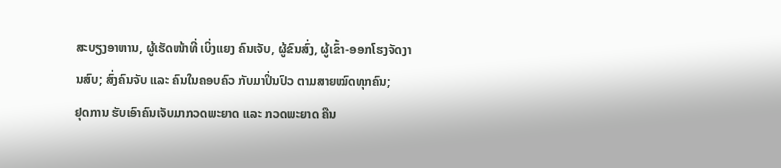ສະບຽງອາຫານ, ຜູ້ເຮັດໜ້າທີ່ ເບິ່ງແຍງ ຄົນເຈັບ, ຜູ້ຂົນສົ່ງ, ຜູ້ເຂົ້າ-ອອກໂຮງຈັດງານສົບ; ສົ່ງຄົນຈັບ ແລະ ຄົນໃນຄອບຄົວ ກັບມາປິ່ນປົວ ຕາມສາຍໝົດທຸກຄົນ;
ຢຸດການ ຮັບເອົາຄົນເຈັບມາກວດພະຍາດ ແລະ ກວດພະຍາດ ຄືນ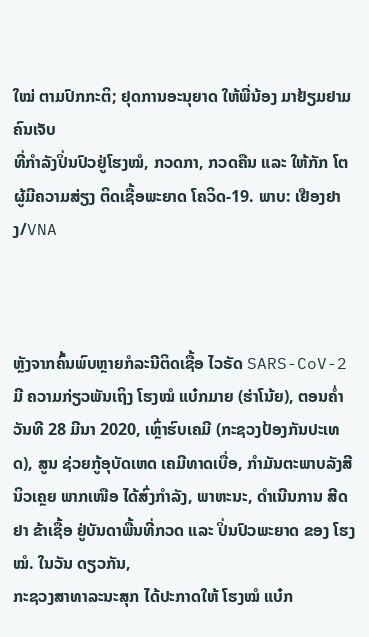ໃໝ່ ຕາມປົກກະຕິ; ຢຸດການອະນຸຍາດ ໃຫ້ພີ່ນ້ອງ ມາຢ້ຽມຢາມ ຄົນເຈັບ
ທີ່ກຳລັງປິ່ນປົວຢູ່ໂຮງໝໍ, ກວດກາ, ກວດຄືນ ແລະ ໃຫ້ກັກ ໂຕ ຜູ້ມີຄວາມສ່ຽງ ຕິດເຊື້ອພະຍາດ ໂຄວິດ-19. ພາບ: ເຢືອງຢາງ/VNA



ຫຼັງຈາກຄົ້ນພົບຫຼາຍກໍລະນີຕິດເຊື້ອ ໄວຣັດ SARS-CoV-2  ມີ ຄວາມກ່ຽວພັນເຖິງ ໂຮງໝໍ ແບ໋ກມາຍ (ຮ່າໂນ້ຍ), ຕອນຄໍ່າວັນທີ 28 ມີນາ 2020, ເຫຼົ່າຮົບເຄມີ (ກະຊວງປ້ອງກັນປະເທດ), ສູນ ຊ່ວຍກູ້ອຸບັດເຫດ ເຄມີທາດເບື່ອ, ກຳມັນຕະພາບລັງສີ ນິວເຄຼຍ ພາກເໜືອ ໄດ້ສົ່ງກຳລັງ, ພາຫະນະ, ດຳເນີນການ ສີດຢາ ຂ້າເຊື້ອ ຢູ່ບັນດາພື້ນທີ່ກວດ ແລະ ປິ່ນປົວພະຍາດ ຂອງ ໂຮງໝໍ. ໃນວັນ ດຽວກັນ,
ກະຊວງສາທາລະນະສຸກ ໄດ້ປະກາດໃຫ້ ໂຮງໝໍ ແບ໋ກ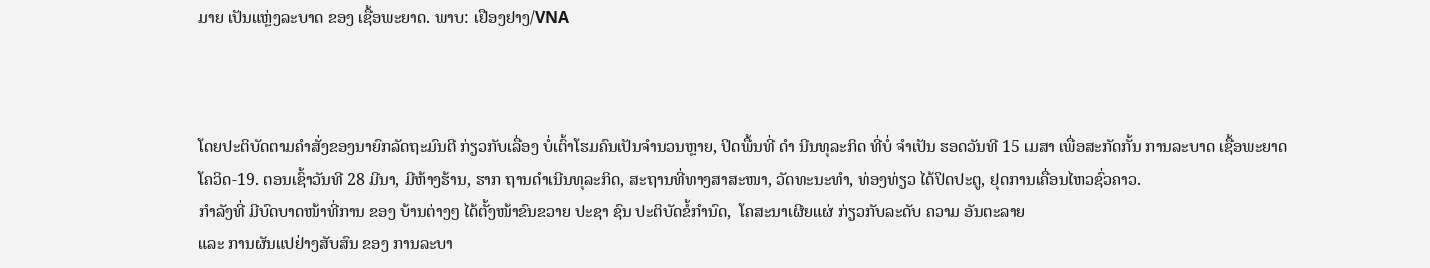ມາຍ ເປັນແຫຼ່ງລະບາດ ຂອງ ເຊື້ອພະຍາດ. ພາບ: ເຢືອງຢາງ/VNA



ໂດຍປະຕິບັດຕາມຄຳສັ່ງຂອງນາຍົກລັດຖະມົນຕີ ກ່ຽວກັບເລື່ອງ ບໍ່ເຕົ້າໂຮມຄົນເປັນຈຳນວນຫຼາຍ, ປິດພື້ນທີ່ ດຳ ນີນທຸລະກິດ ທີ່ບໍ່ ຈຳເປັນ ຮອດວັນທີ 15 ເມສາ ເພື່ອສະກັດກັ້ນ ການລະບາດ ເຊື້ອພະຍາດ
ໂຄວິດ-19. ຕອນເຊົ້າວັນທີ 28 ມີນາ, ມີຫ້າງຮ້ານ, ຮາກ ຖານດຳເນີນທຸລະກິດ, ສະຖານທີ່ທາງສາສະໜາ, ວັດທະນະທຳ, ທ່ອງທ່ຽວ ໄດ້ປິດປະຕູ, ຢຸດການເຄື່ອນໄຫວຊົ່ວຄາວ.
ກຳລັງທີ່ ມີບົດບາດໜ້າທີ່ການ ຂອງ ບ້ານຕ່າງໆ ໄດ້ຕັ້ງໜ້າຂົນຂວາຍ ປະຊາ ຊົນ ປະຕິບັດຂໍ້ກຳນົດ,  ໂຄສະນາເຜີຍແຜ່ ກ່ຽວກັບລະດັບ ຄວາມ ອັນຕະລາຍ
ແລະ ການຜັນແປຢ່າງສັບສົນ ຂອງ ການລະບາ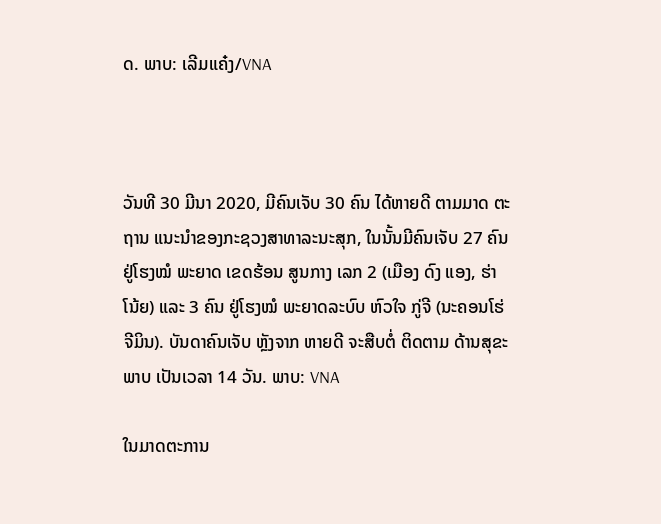ດ. ພາບ: ເລີມແຄ໋ງ/VNA



ວັນທີ 30 ມີນາ 2020, ມີຄົນເຈັບ 30 ຄົນ ໄດ້ຫາຍດີ ຕາມມາດ ຕະຖານ ແນະນຳຂອງກະຊວງສາທາລະນະສຸກ, ໃນນັ້ນມີຄົນເຈັບ 27 ຄົນ ຢູ່ໂຮງໝໍ ພະຍາດ ເຂດຮ້ອນ ສູນກາງ ເລກ 2 (ເມືອງ ດົງ ແອງ, ຮ່າໂນ້ຍ) ແລະ 3 ຄົນ ຢູ່ໂຮງໝໍ ພະຍາດລະບົບ ຫົວໃຈ ກູ່ຈີ (ນະຄອນໂຮ່ ຈີມິນ). ບັນດາຄົນເຈັບ ຫຼັງຈາກ ຫາຍດີ ຈະສືບຕໍ່ ຕິດຕາມ ດ້ານສຸຂະພາບ ເປັນເວລາ 14 ວັນ. ພາບ: VNA

ໃນມາດຕະການ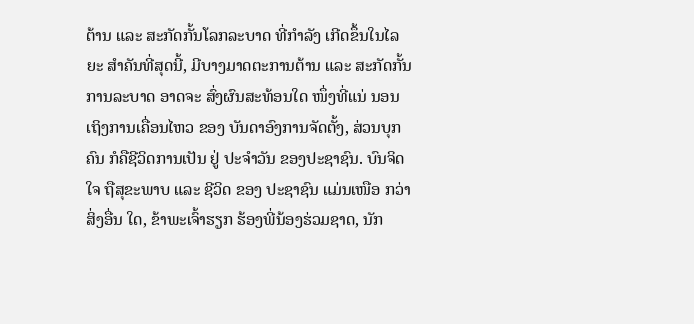ຕ້ານ ແລະ ສະກັດກັ້ນໂລກລະບາດ ທີ່ກຳລັງ ເກີດຂຶ້ນໃນໄລຍະ ສຳຄັນທີ່ສຸດນີ້, ມີບາງມາດຕະການຕ້ານ ແລະ ສະກັດກັ້ນ ການລະບາດ ອາດຈະ ສົ່ງຜົນສະທ້ອນໃດ ໜຶ່ງທີ່ແນ່ ນອນ ເຖິງການເຄື່ອນໄຫວ ຂອງ ບັນດາອົງການຈັດຕັ້ງ, ສ່ວນບຸກ ຄົນ ກໍຄືຊີວິດການເປັນ ຢູ່ ປະຈຳວັນ ຂອງປະຊາຊົນ. ບົນຈິດໃຈ ຖືສຸຂະພາບ ແລະ ຊີວິດ ຂອງ ປະຊາຊົນ ແມ່ນເໜືອ ກວ່າສິ່ງອື່ນ ໃດ, ຂ້າພະເຈົ້າຮຽກ ຮ້ອງພີ່ນ້ອງຮ່ວມຊາດ, ນັກ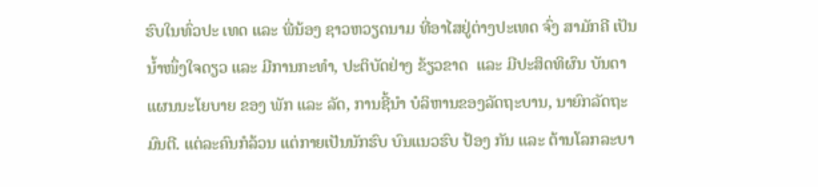ຮົບໃນທົ່ວປະ ເທດ ແລະ ພີ່ນ້ອງ ຊາວຫວຽດນາມ ທີ່ອາໄສຢູ່ຕ່າງປະເທດ ຈົ່ງ ສາມັກຄີ ເປັນນໍ້າໜຶ່ງໃຈດຽວ ແລະ ມີການກະທໍາ, ປະຕິບັດຢ່າງ ຂ້ຽວຂາດ  ແລະ ມີປະສິດທິຜົນ ບັນດາແຜນນະໂຍບາຍ ຂອງ ພັກ ແລະ ລັດ, ການຊີ້ນໍາ ບໍລິຫານຂອງລັດຖະບານ, ນາຍົກລັດຖະ ມົນຕີ. ແຕ່ລະຄົນກໍລ້ວນ ແຕ່ກາຍເປັນນັກຮົບ ບົນແນວຮົບ ປ້ອງ ກັນ ແລະ ຕ້ານໂລກລະບາ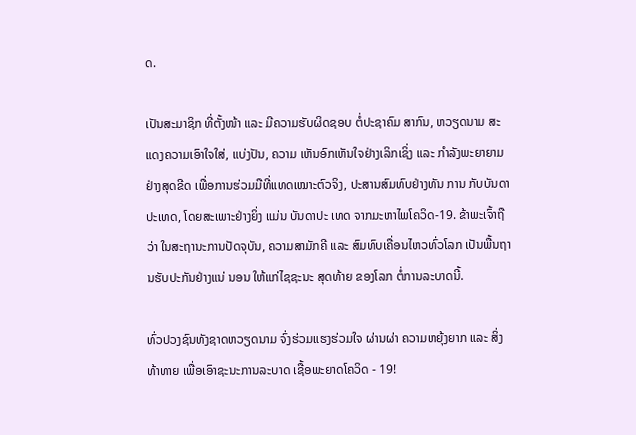ດ.

ເປັນສະມາຊິກ ທີ່ຕັ້ງໜ້າ ແລະ ມີຄວາມຮັບຜິດຊອບ ຕໍ່ປະຊາຄົມ ສາກົນ, ຫວຽດນາມ ສະແດງຄວາມເອົາໃຈໃສ່, ແບ່ງປັນ, ຄວາມ ເຫັນອົກເຫັນໃຈຢ່າງເລິກເຊິ່ງ ແລະ ກຳລັງພະຍາຍາມ ຢ່າງສຸດຂີດ ເພື່ອການຮ່ວມມືທີ່ແທດເໝາະຕົວຈິງ, ປະສານສົມທົບຢ່າງທັນ ການ ກັບບັນດາປະເທດ, ໂດຍສະເພາະຢ່າງຍິ່ງ ແມ່ນ ບັນດາປະ ເທດ ຈາກມະຫາໄພໂຄວິດ-19. ຂ້າພະເຈົ້າຖືວ່າ ໃນສະຖານະການປັດຈຸບັນ, ຄວາມສາມັກຄີ ແລະ ສົມທົບເຄື່ອນໄຫວທົ່ວໂລກ ເປັນພື້ນຖານຮັບປະກັນຢ່າງແນ່ ນອນ ໃຫ້ແກ່ໄຊຊະນະ ສຸດທ້າຍ ຂອງໂລກ ຕໍ່ການລະບາດນີ້.

ທົ່ວປວງຊົນທັງຊາດຫວຽດນາມ ຈົ່ງຮ່ວມແຮງຮ່ວມໃຈ ຜ່ານຜ່າ ຄວາມຫຍຸ້ງຍາກ ແລະ ສິ່ງທ້າທາຍ ເພື່ອເອົາຊະນະການລະບາດ ເຊື້ອພະຍາດໂຄວິດ - 19!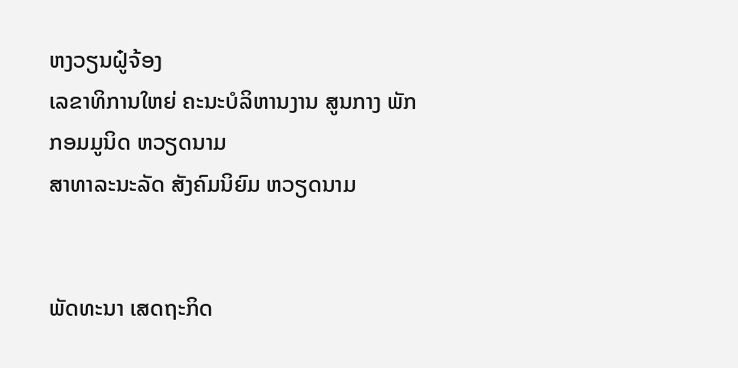ຫງວຽນຝູ໋ຈ້ອງ
ເລຂາທິການໃຫຍ່ ຄະນະບໍລິຫານງານ ສູນກາງ ພັກກອມມູນິດ ຫວຽດນາມ
ສາທາລະນະລັດ ສັງຄົມນິຍົມ ຫວຽດນາມ


ພັດທະນາ ເສດຖະກິດ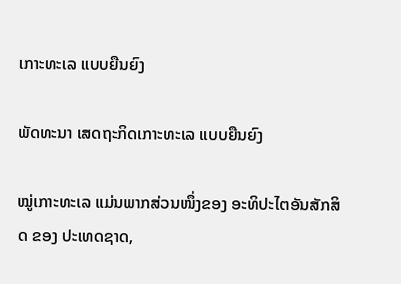ເກາະທະເລ ແບບຍືນຍົງ

ພັດທະນາ ເສດຖະກິດເກາະທະເລ ແບບຍືນຍົງ

ໝູ່ເກາະທະເລ ແມ່ນພາກສ່ວນໜຶ່ງຂອງ ອະທິປະໄຕອັນສັກສິດ ຂອງ ປະເທດຊາດ,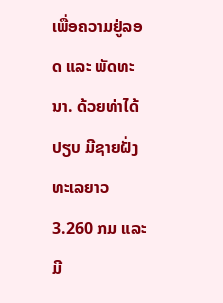ເພື່ອຄວາມຢູ່ລອດ ແລະ ພັດທະ ນາ. ດ້ວຍທ່າໄດ້ປຽບ ມີຊາຍຝັ່ງທະເລຍາວ 3.260 ກມ ແລະ ມີ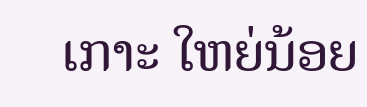ເກາະ ໃຫຍ່ນ້ອຍ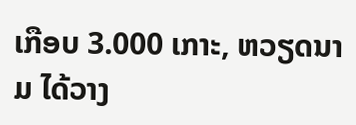ເກືອບ 3.000 ເກາະ, ຫວຽດນາມ ໄດ້ວາງ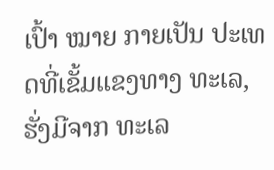ເປົ້າ ໝາຍ ກາຍເປັນ ປະເທດທີ່ເຂັ້ມແຂງທາງ ທະເລ, ຮັ່ງມີຈາກ ທະເລ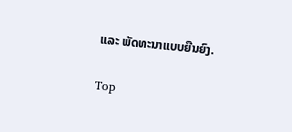ແລະ ພັດທະນາແບບຍືນຍົງ.

Top